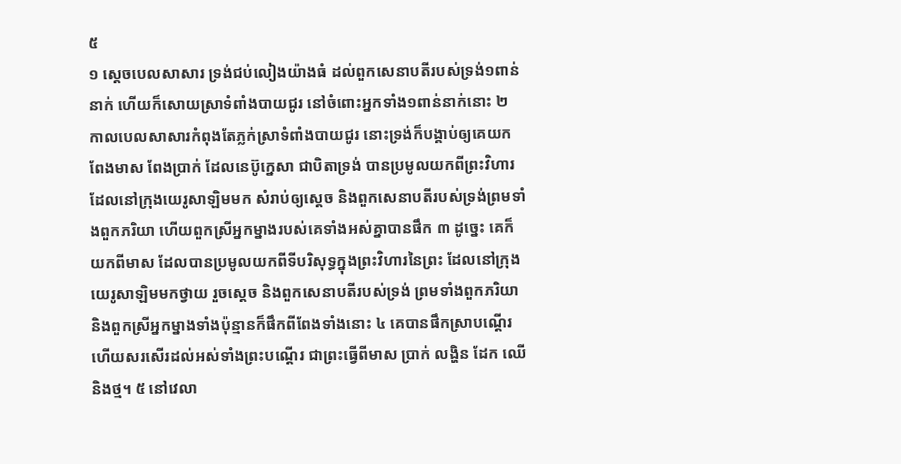៥
១ ស្តេចបេលសាសារ ទ្រង់ជប់លៀងយ៉ាងធំ ដល់ពួកសេនាបតីរបស់ទ្រង់១ពាន់នាក់ ហើយក៏សោយស្រាទំពាំងបាយជូរ នៅចំពោះអ្នកទាំង១ពាន់នាក់នោះ ២ កាលបេលសាសារកំពុងតែភ្លក់ស្រាទំពាំងបាយជូរ នោះទ្រង់ក៏បង្គាប់ឲ្យគេយកពែងមាស ពែងប្រាក់ ដែលនេប៊ូក្នេសា ជាបិតាទ្រង់ បានប្រមូលយកពីព្រះវិហារ ដែលនៅក្រុងយេរូសាឡិមមក សំរាប់ឲ្យស្តេច និងពួកសេនាបតីរបស់ទ្រង់ព្រមទាំងពួកភរិយា ហើយពួកស្រីអ្នកម្នាងរបស់គេទាំងអស់គ្នាបានផឹក ៣ ដូច្នេះ គេក៏យកពីមាស ដែលបានប្រមូលយកពីទីបរិសុទ្ធក្នុងព្រះវិហារនៃព្រះ ដែលនៅក្រុងយេរូសាឡិមមកថ្វាយ រួចស្តេច និងពួកសេនាបតីរបស់ទ្រង់ ព្រមទាំងពួកភរិយា និងពួកស្រីអ្នកម្នាងទាំងប៉ុន្មានក៏ផឹកពីពែងទាំងនោះ ៤ គេបានផឹកស្រាបណ្តើរ ហើយសរសើរដល់អស់ទាំងព្រះបណ្តើរ ជាព្រះធ្វើពីមាស ប្រាក់ លង្ហិន ដែក ឈើ និងថ្ម។ ៥ នៅវេលា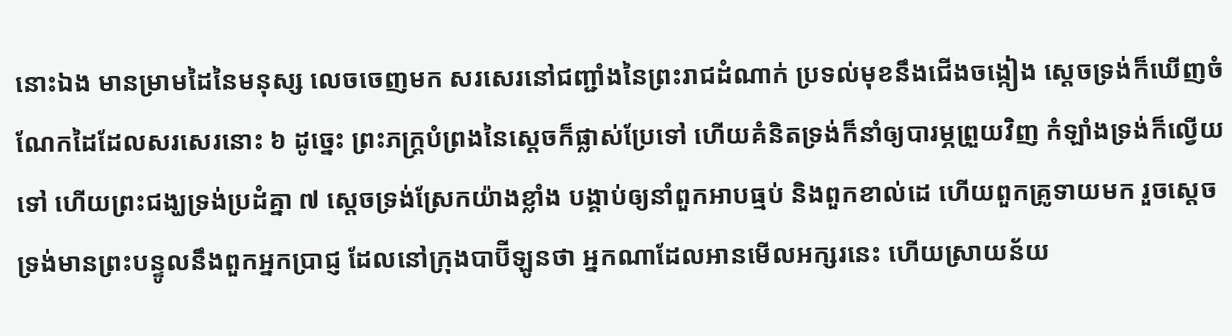នោះឯង មានម្រាមដៃនៃមនុស្ស លេចចេញមក សរសេរនៅជញ្ជាំងនៃព្រះរាជដំណាក់ ប្រទល់មុខនឹងជើងចង្កៀង ស្តេចទ្រង់ក៏ឃើញចំណែកដៃដែលសរសេរនោះ ៦ ដូច្នេះ ព្រះភក្ត្របំព្រងនៃស្តេចក៏ផ្លាស់ប្រែទៅ ហើយគំនិតទ្រង់ក៏នាំឲ្យបារម្ភព្រួយវិញ កំឡាំងទ្រង់ក៏ល្វើយទៅ ហើយព្រះជង្ឃទ្រង់ប្រដំគ្នា ៧ ស្តេចទ្រង់ស្រែកយ៉ាងខ្លាំង បង្គាប់ឲ្យនាំពួកអាបធ្មប់ និងពួកខាល់ដេ ហើយពួកគ្រូទាយមក រួចស្តេចទ្រង់មានព្រះបន្ទូលនឹងពួកអ្នកប្រាជ្ញ ដែលនៅក្រុងបាប៊ីឡូនថា អ្នកណាដែលអានមើលអក្សរនេះ ហើយស្រាយន័យ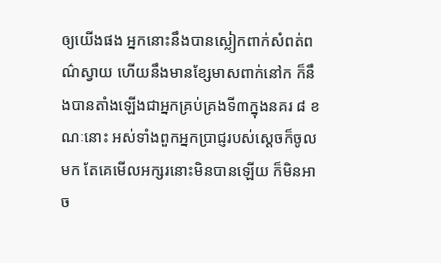ឲ្យយើងផង អ្នកនោះនឹងបានស្លៀកពាក់សំពត់ពណ៌ស្វាយ ហើយនឹងមានខ្សែមាសពាក់នៅក ក៏នឹងបានតាំងឡើងជាអ្នកគ្រប់គ្រងទី៣ក្នុងនគរ ៨ ខណៈនោះ អស់ទាំងពួកអ្នកប្រាជ្ញរបស់ស្តេចក៏ចូលមក តែគេមើលអក្សរនោះមិនបានឡើយ ក៏មិនអាច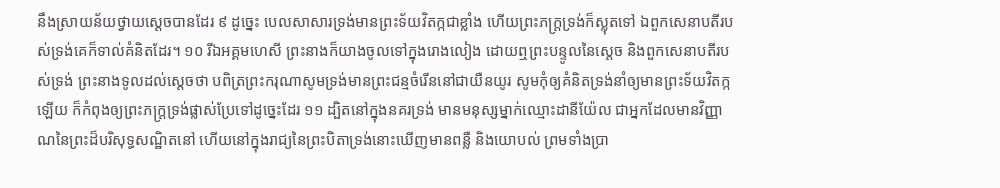នឹងស្រាយន័យថ្វាយស្តេចបានដែរ ៩ ដូច្នេះ បេលសាសារទ្រង់មានព្រះទ័យវិតក្កជាខ្លាំង ហើយព្រះភក្ត្រទ្រង់ក៏ស្លុតទៅ ឯពួកសេនាបតីរបស់ទ្រង់គេក៏ទាល់គំនិតដែរ។ ១០ រីឯអគ្គមហេសី ព្រះនាងក៏យាងចូលទៅក្នុងរោងលៀង ដោយឮព្រះបន្ទូលនៃស្តេច និងពួកសេនាបតីរបស់ទ្រង់ ព្រះនាងទូលដល់ស្តេចថា បពិត្រព្រះករុណាសូមទ្រង់មានព្រះជន្មចំរើននៅជាយឺនយូរ សូមកុំឲ្យគំនិតទ្រង់នាំឲ្យមានព្រះទ័យវិតក្កឡើយ ក៏កំពុងឲ្យព្រះភក្ត្រទ្រង់ផ្លាស់ប្រែទៅដូច្នេះដែរ ១១ ដ្បិតនៅក្នុងនគរទ្រង់ មានមនុស្សម្នាក់ឈ្មោះដានីយ៉ែល ជាអ្នកដែលមានវិញ្ញាណនៃព្រះដ៏បរិសុទ្ធសណ្ឋិតនៅ ហើយនៅក្នុងរាជ្យនៃព្រះបិតាទ្រង់នោះឃើញមានពន្លឺ និងយោបល់ ព្រមទាំងប្រា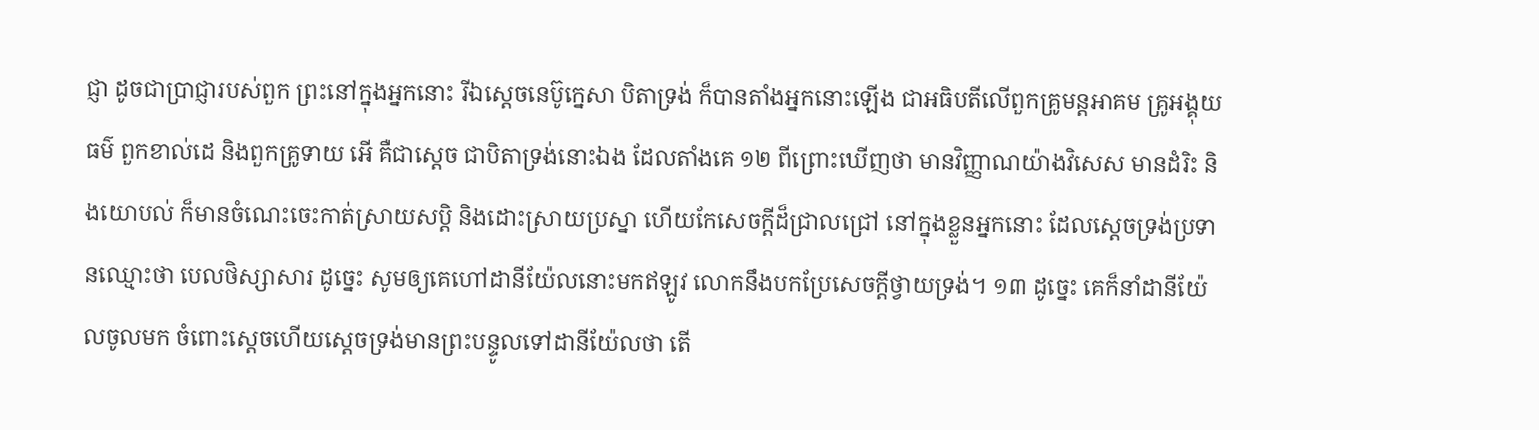ជ្ញា ដូចជាប្រាជ្ញារបស់ពួក ព្រះនៅក្នុងអ្នកនោះ រីឯស្តេចនេប៊ូក្នេសា បិតាទ្រង់ ក៏បានតាំងអ្នកនោះឡើង ជាអធិបតីលើពួកគ្រូមន្តអាគម គ្រូអង្គុយធម៌ ពួកខាល់ដេ និងពួកគ្រូទាយ អើ គឺជាស្តេច ជាបិតាទ្រង់នោះឯង ដែលតាំងគេ ១២ ពីព្រោះឃើញថា មានវិញ្ញាណយ៉ាងវិសេស មានដំរិះ និងយោបល់ ក៏មានចំណេះចេះកាត់ស្រាយសប្តិ និងដោះស្រាយប្រស្នា ហើយកែសេចក្តីដ៏ជ្រាលជ្រៅ នៅក្នុងខ្លួនអ្នកនោះ ដែលស្តេចទ្រង់ប្រទានឈ្មោះថា បេលថិស្សាសារ ដូច្នេះ សូមឲ្យគេហៅដានីយ៉ែលនោះមកឥឡូវ លោកនឹងបកប្រែសេចក្តីថ្វាយទ្រង់។ ១៣ ដូច្នេះ គេក៏នាំដានីយ៉ែលចូលមក ចំពោះស្តេចហើយស្តេចទ្រង់មានព្រះបន្ទូលទៅដានីយ៉ែលថា តើ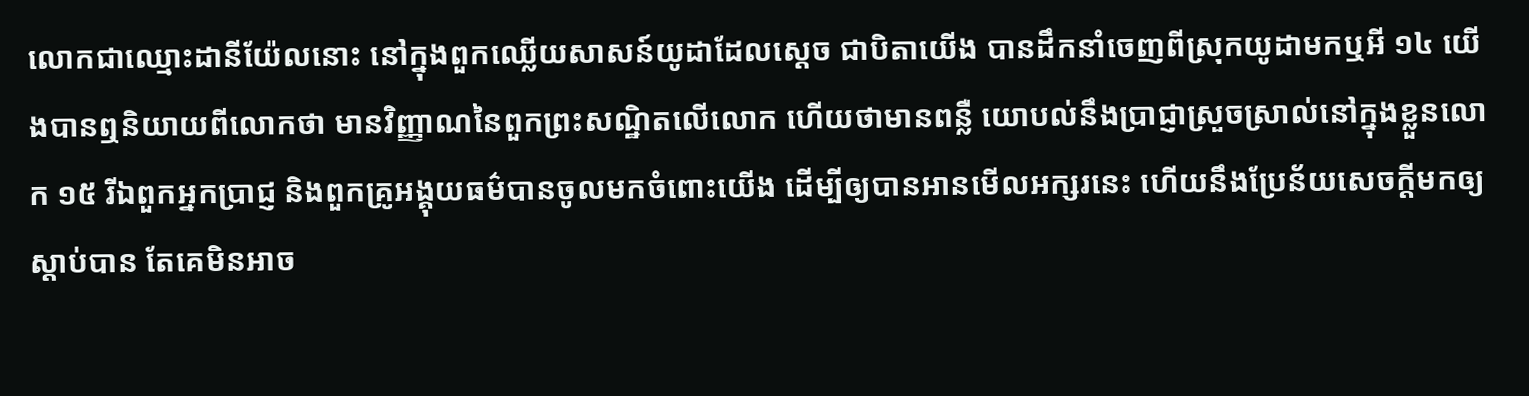លោកជាឈ្មោះដានីយ៉ែលនោះ នៅក្នុងពួកឈ្លើយសាសន៍យូដាដែលស្តេច ជាបិតាយើង បានដឹកនាំចេញពីស្រុកយូដាមកឬអី ១៤ យើងបានឮនិយាយពីលោកថា មានវិញ្ញាណនៃពួកព្រះសណ្ឋិតលើលោក ហើយថាមានពន្លឺ យោបល់នឹងប្រាជ្ញាស្រួចស្រាល់នៅក្នុងខ្លួនលោក ១៥ រីឯពួកអ្នកប្រាជ្ញ និងពួកគ្រូអង្គុយធម៌បានចូលមកចំពោះយើង ដើម្បីឲ្យបានអានមើលអក្សរនេះ ហើយនឹងប្រែន័យសេចក្តីមកឲ្យស្តាប់បាន តែគេមិនអាច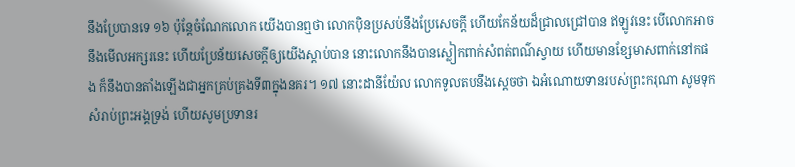នឹងប្រែបានទេ ១៦ ប៉ុន្តែចំណែកលោក យើងបានឮថា លោកប៉ិនប្រសប់នឹងប្រែសេចក្តី ហើយកែន័យដ៏ជ្រាលជ្រៅបាន ឥឡូវនេះ បើលោកអាចនឹងមើលអក្សរនេះ ហើយប្រែន័យសេចក្តីឲ្យយើងស្តាប់បាន នោះលោកនឹងបានស្លៀកពាក់សំពត់ពណ៌ស្វាយ ហើយមានខ្សែមាសពាក់នៅកផង ក៏នឹងបានតាំងឡើងជាអ្នកគ្រប់គ្រងទី៣ក្នុងនគរ។ ១៧ នោះដានីយ៉ែល លោកទូលតបនឹងស្តេចថា ឯអំណោយទានរបស់ព្រះករុណា សូមទុកសំរាប់ព្រះអង្គទ្រង់ ហើយសូមប្រទានរ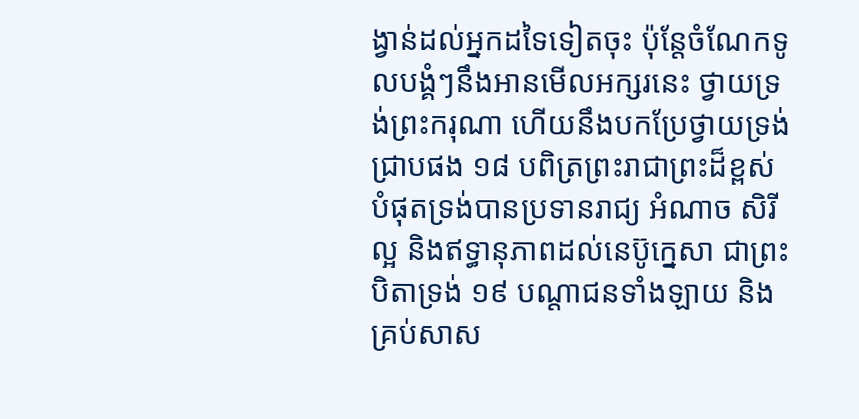ង្វាន់ដល់អ្នកដទៃទៀតចុះ ប៉ុន្តែចំណែកទូលបង្គំៗនឹងអានមើលអក្សរនេះ ថ្វាយទ្រង់ព្រះករុណា ហើយនឹងបកប្រែថ្វាយទ្រង់ជ្រាបផង ១៨ បពិត្រព្រះរាជាព្រះដ៏ខ្ពស់បំផុតទ្រង់បានប្រទានរាជ្យ អំណាច សិរីល្អ និងឥទ្ធានុភាពដល់នេប៊ូក្នេសា ជាព្រះបិតាទ្រង់ ១៩ បណ្តាជនទាំងឡាយ និងគ្រប់សាស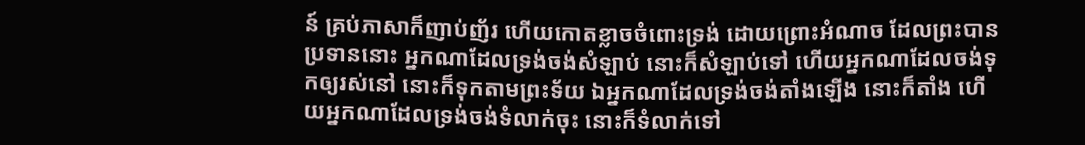ន៍ គ្រប់ភាសាក៏ញាប់ញ័រ ហើយកោតខ្លាចចំពោះទ្រង់ ដោយព្រោះអំណាច ដែលព្រះបានប្រទាននោះ អ្នកណាដែលទ្រង់ចង់សំឡាប់ នោះក៏សំឡាប់ទៅ ហើយអ្នកណាដែលចង់ទុកឲ្យរស់នៅ នោះក៏ទុកតាមព្រះទ័យ ឯអ្នកណាដែលទ្រង់ចង់តាំងឡើង នោះក៏តាំង ហើយអ្នកណាដែលទ្រង់ចង់ទំលាក់ចុះ នោះក៏ទំលាក់ទៅ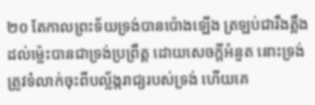២០ តែកាលព្រះទ័យទ្រង់បានប៉ោងឡើង ត្រឡប់ជារឹងត្អឹងដល់ម៉្លេះបានជាទ្រង់ប្រព្រឹត្ត ដោយសេចក្តីអំនួត នោះទ្រង់ត្រូវទំលាក់ចុះពីបល្ល័ង្ករាជ្យរបស់ទ្រង់ ហើយគេ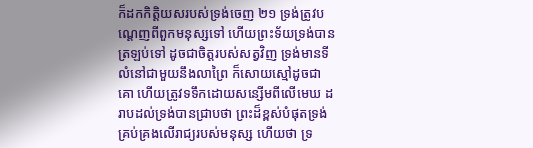ក៏ដកកិត្តិយសរបស់ទ្រង់ចេញ ២១ ទ្រង់ត្រូវបណ្តេញពីពួកមនុស្សទៅ ហើយព្រះទ័យទ្រង់បានត្រឡប់ទៅ ដូចជាចិត្តរបស់សត្វវិញ ទ្រង់មានទីលំនៅជាមួយនឹងលាព្រៃ ក៏សោយស្មៅដូចជាគោ ហើយត្រូវទទឹកដោយសន្សើមពីលើមេឃ ដរាបដល់ទ្រង់បានជ្រាបថា ព្រះដ៏ខ្ពស់បំផុតទ្រង់គ្រប់គ្រងលើរាជ្យរបស់មនុស្ស ហើយថា ទ្រ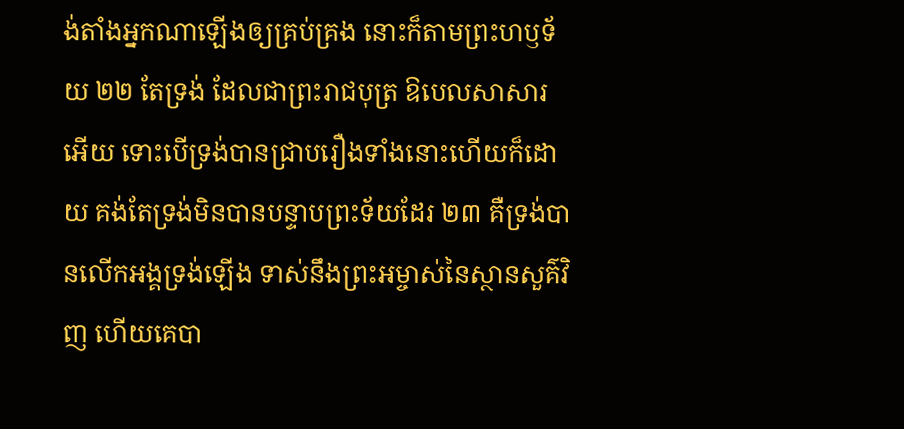ង់តាំងអ្នកណាឡើងឲ្យគ្រប់គ្រង នោះក៏តាមព្រះហឫទ័យ ២២ តែទ្រង់ ដែលជាព្រះរាជបុត្រ ឱបេលសាសារអើយ ទោះបើទ្រង់បានជ្រាបរឿងទាំងនោះហើយក៏ដោយ គង់តែទ្រង់មិនបានបន្ទាបព្រះទ័យដែរ ២៣ គឺទ្រង់បានលើកអង្គទ្រង់ឡើង ទាស់នឹងព្រះអម្ចាស់នៃស្ថានសួគ៌វិញ ហើយគេបា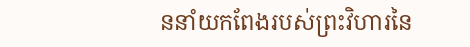ននាំយកពែងរបស់ព្រះវិហារនៃ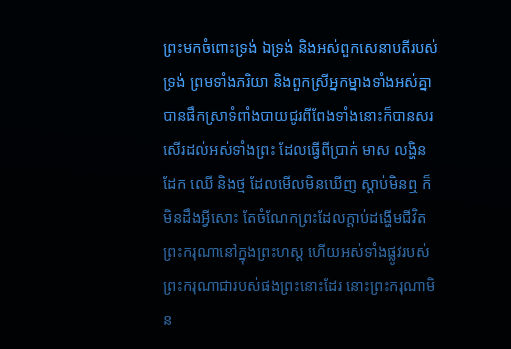ព្រះមកចំពោះទ្រង់ ឯទ្រង់ និងអស់ពួកសេនាបតីរបស់ទ្រង់ ព្រមទាំងភរិយា និងពួកស្រីអ្នកម្នាងទាំងអស់គ្នា បានផឹកស្រាទំពាំងបាយជូរពីពែងទាំងនោះក៏បានសរសើរដល់អស់ទាំងព្រះ ដែលធ្វើពីប្រាក់ មាស លង្ហិន ដែក ឈើ និងថ្ម ដែលមើលមិនឃើញ ស្តាប់មិនឮ ក៏មិនដឹងអ្វីសោះ តែចំណែកព្រះដែលក្តាប់ដង្ហើមជីវិតព្រះករុណានៅក្នុងព្រះហស្ត ហើយអស់ទាំងផ្លូវរបស់ព្រះករុណាជារបស់ផងព្រះនោះដែរ នោះព្រះករុណាមិន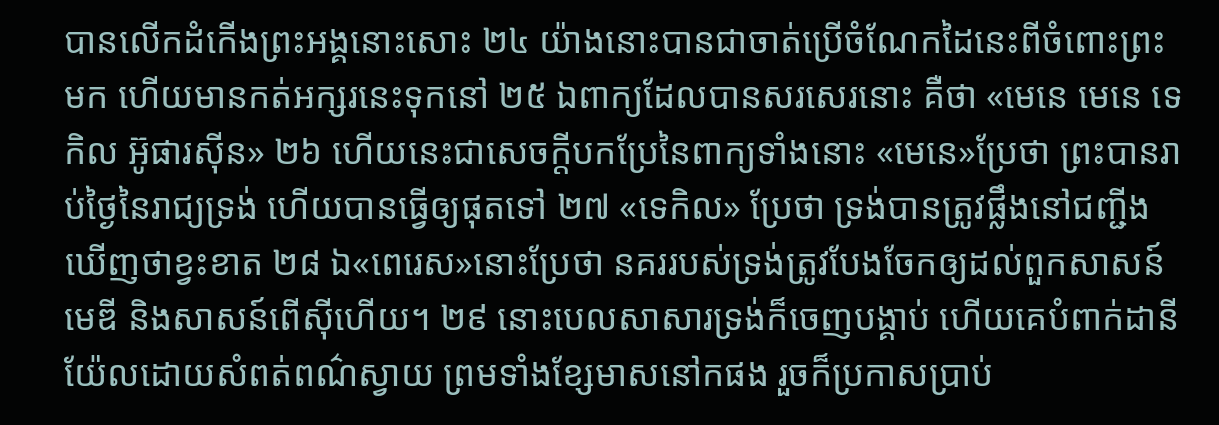បានលើកដំកើងព្រះអង្គនោះសោះ ២៤ យ៉ាងនោះបានជាចាត់ប្រើចំណែកដៃនេះពីចំពោះព្រះមក ហើយមានកត់អក្សរនេះទុកនៅ ២៥ ឯពាក្យដែលបានសរសេរនោះ គឺថា «មេនេ មេនេ ទេកិល អ៊ូផារស៊ីន» ២៦ ហើយនេះជាសេចក្តីបកប្រែនៃពាក្យទាំងនោះ «មេនេ»ប្រែថា ព្រះបានរាប់ថ្ងៃនៃរាជ្យទ្រង់ ហើយបានធ្វើឲ្យផុតទៅ ២៧ «ទេកិល» ប្រែថា ទ្រង់បានត្រូវផ្លឹងនៅជញ្ជីង ឃើញថាខ្វះខាត ២៨ ឯ«ពេរេស»នោះប្រែថា នគររបស់ទ្រង់ត្រូវបែងចែកឲ្យដល់ពួកសាសន៍មេឌី និងសាសន៍ពើស៊ីហើយ។ ២៩ នោះបេលសាសារទ្រង់ក៏ចេញបង្គាប់ ហើយគេបំពាក់ដានីយ៉ែលដោយសំពត់ពណ៌ស្វាយ ព្រមទាំងខ្សែមាសនៅកផង រួចក៏ប្រកាសប្រាប់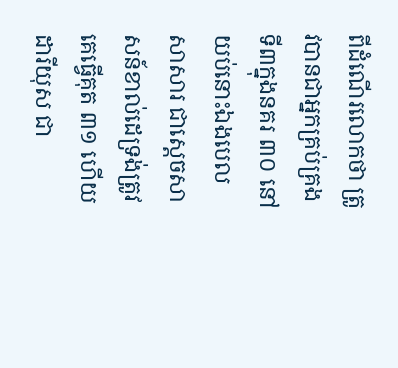ពីដំណើរលោកថា ត្រូវបានជាអ្នកគ្រប់គ្រងទី៣ក្នុងនគរ ៣០ នៅយប់នោះឯងបេលសាសារ ជាស្តេចសាសន៍ខាល់ដេទ្រង់ត្រូវគេធ្វើគុត ៣១ ហើយដារីយុស ជា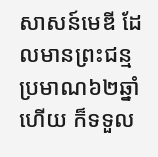សាសន៍មេឌី ដែលមានព្រះជន្មប្រមាណ៦២ឆ្នាំហើយ ក៏ទទួល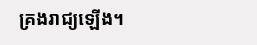គ្រងរាជ្យឡើង។